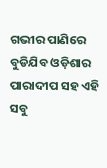ଗଭୀର ପାଣିରେ ବୁଡିଯିବ ଓଡ଼ିଶାର ପାରାଦୀପ ସହ ଏହି ସବୁ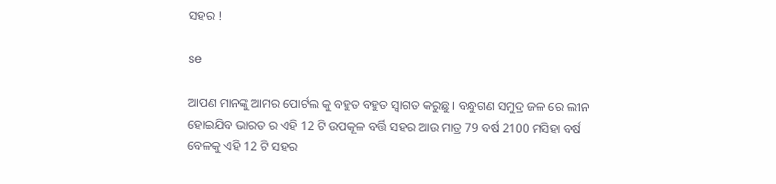ସହର !

se

ଆପଣ ମାନଙ୍କୁ ଆମର ପୋର୍ଟଲ କୁ ବହୁତ ବହୁତ ସ୍ୱାଗତ କରୁଛୁ । ବନ୍ଧୁଗଣ ସମୁଦ୍ର ଜଳ ରେ ଲୀନ ହୋଇଯିବ ଭାରତ ର ଏହି 12 ଟି ଉପକୂଳ ବର୍ତ୍ତି ସହର ଆଉ ମାତ୍ର 79 ବର୍ଷ 2100 ମସିହା ବର୍ଷ ବେଳକୁ ଏହି 12 ଟି ସହର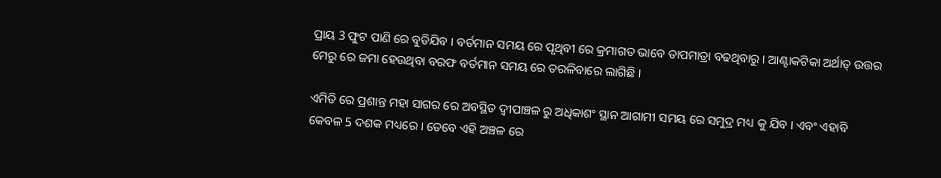ପ୍ରାୟ 3 ଫୁଟ ପାଣି ରେ ବୁଡିଯିବ । ବର୍ତମାନ ସମୟ ରେ ପୃଥିବୀ ରେ କ୍ରମାଗତ ଭାବେ ତାପମାତ୍ରା ବଢଥିବାରୁ । ଆଣ୍ଟାକଟିକା ଅର୍ଥାତ୍ ଉତ୍ତର ମେରୁ ରେ ଜମା ହେଉଥିବା ବରଫ ବର୍ତମାନ ସମୟ ରେ ତରଳିବାରେ ଲାଗିଛି ।

ଏମିତି ରେ ପ୍ରଶାନ୍ତ ମହା ସାଗର ରେ ଅବସ୍ଥିତ ଦ୍ୱୀପାଞ୍ଚଳ ରୁ ଅଧିକାଶଂ ସ୍ଥାନ ଆଗାମୀ ସମୟ ରେ ସମୁଦ୍ର ମଧ୍ୟ କୁ ଯିବ । ଏବଂ ଏହାବି କେବଳ 5 ଦଶକ ମଧ୍ୟରେ । ତେବେ ଏହି ଅଞ୍ଚଳ ରେ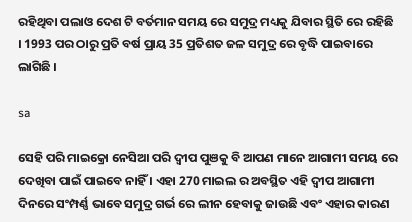ରହିଥିବା ପଲାଓ ଦେଶ ଟି ବର୍ତମାନ ସମୟ ରେ ସମୁଦ୍ର ମଧ୍ୟକୁ ଯିବାର ସ୍ଥିତି ରେ ରହିଛି । 1993 ପର ଠାରୁ ପ୍ରତି ବର୍ଷ ପ୍ରାୟ 35 ପ୍ରତିଶତ ଜଳ ସମୁଦ୍ର ରେ ବୃଦ୍ଧି ପାଇବାରେ ଲାଗିଛି ।

sa

ସେହି ପରି ମାଇକ୍ରୋ ନେସିଆ ପରି ଦ୍ୱୀପ ପୁଞକୁ ବି ଆପଣ ମାନେ ଆଗାମୀ ସମୟ ରେ ଦେଖିବା ପାଇଁ ପାଇବେ ନାହିଁ । ଏହା 270 ମାଇଲ ର ଅବସ୍ଥିତ ଏହି ଦ୍ୱୀପ ଆଗାମୀ ଦିନରେ ସଂମ୍ପର୍ଣ୍ଣ ଭାବେ ସମୁଦ୍ର ଗର୍ଭ ରେ ଲୀନ ହେବାକୁ ଜାଉଛି ଏବଂ ଏହାର କାରଣ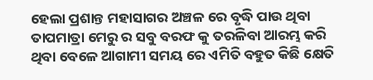ହେଲା ପ୍ରଶାନ୍ତ ମହାସାଗର ଅଞ୍ଚଳ ରେ ବୃଦ୍ଧି ପାଉ ଥିବା ତାପମାତ୍ରା ମେରୁ ର ସବୁ ବରଫ କୁ ତରଳିବା ଆରମ୍ଭ କରି ଥିବା ବେଳେ ଆଗାମୀ ସମୟ ରେ ଏମିତି ବହୁତ କିଛି କ୍ଷେତି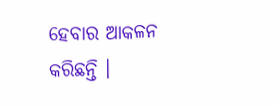ହେବାର ଆକଳନ କରିଛନ୍ତି ।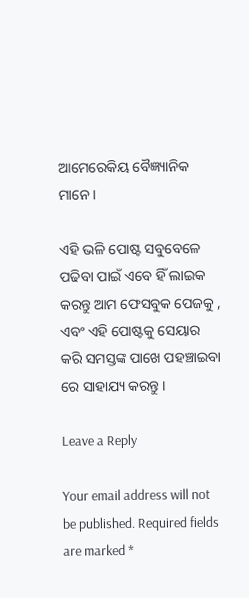ଆମେରେକିୟ ବୈଜ୍ଞ୍ୟାନିକ ମାନେ ।

ଏହି ଭଳି ପୋଷ୍ଟ ସବୁବେଳେ ପଢିବା ପାଇଁ ଏବେ ହିଁ ଲାଇକ କରନ୍ତୁ ଆମ ଫେସବୁକ ପେଜକୁ , ଏବଂ ଏହି ପୋଷ୍ଟକୁ ସେୟାର କରି ସମସ୍ତଙ୍କ ପାଖେ ପହଞ୍ଚାଇବା ରେ ସାହାଯ୍ୟ କରନ୍ତୁ ।

Leave a Reply

Your email address will not be published. Required fields are marked *